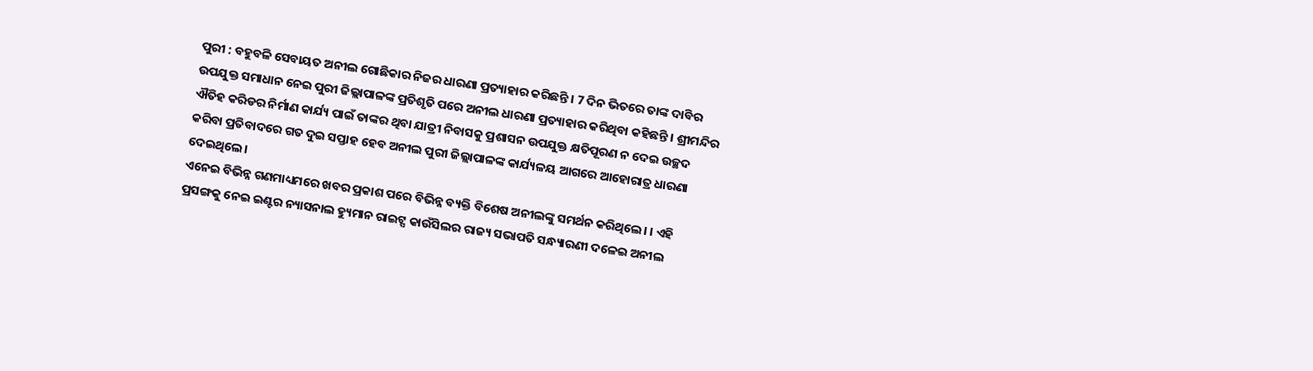ପୁରୀ : ବହୁବଳି ସେବାୟତ ଅନୀଲ ଗୋଛିକାର ନିଜର ଧାରଣା ପ୍ରତ୍ୟାହାର କରିଛନ୍ତି । 7 ଦିନ ଭିତରେ ତାଙ୍କ ଦାବିର ଉପଯୁକ୍ତ ସମାଧାନ ନେଇ ପୁରୀ ଜିଲ୍ଲାପାଳଙ୍କ ପ୍ରତିଶୃତି ପରେ ଅନୀଲ ଧାରଣା ପ୍ରତ୍ୟାହାର କରିଥିବା କହିଛନ୍ତି । ଶ୍ରୀମନ୍ଦିର ଐତିହ କରିଡର ନିର୍ମାଣ କାର୍ଯ୍ୟ ପାଇଁ ତାଙ୍କର ଥିବା ଯାତ୍ରୀ ନିବାସକୁ ପ୍ରଶାସନ ଉପଯୁକ୍ତ କ୍ଷତିପୂରଣ ନ ଦେଇ ଉଚ୍ଛଦ କରିବା ପ୍ରତିବାଦରେ ଗତ ଦୁଇ ସପ୍ତାହ ହେବ ଅନୀଲ ପୁରୀ ଜିଲ୍ଲାପାଳଙ୍କ କାର୍ଯ୍ୟଳୟ ଆଗରେ ଆହୋରାତ୍ର ଧାରଣା ଦେଇଥିଲେ।
ଏନେଇ ବିଭିନ୍ନ ଗଣମାଧ୍ୟମରେ ଖବର ପ୍ରକାଶ ପରେ ବିଭିନ୍ନ ବ୍ୟକ୍ତି ବିଶେଷ ଅନୀଲଙ୍କୁ ସମର୍ଥନ କରିଥିଲେ। । ଏହି ପ୍ରସଙ୍ଗକୁ ନେଇ ଇଣ୍ଟର ନ୍ୟାସନାଲ ହ୍ୟୁମାନ ରାଇଟ୍ସ କାଉଁସିଲର ରାଜ୍ୟ ସଭାପତି ସନ୍ଧ୍ୟାରଣୀ ଦଳେଇ ଅନୀଲ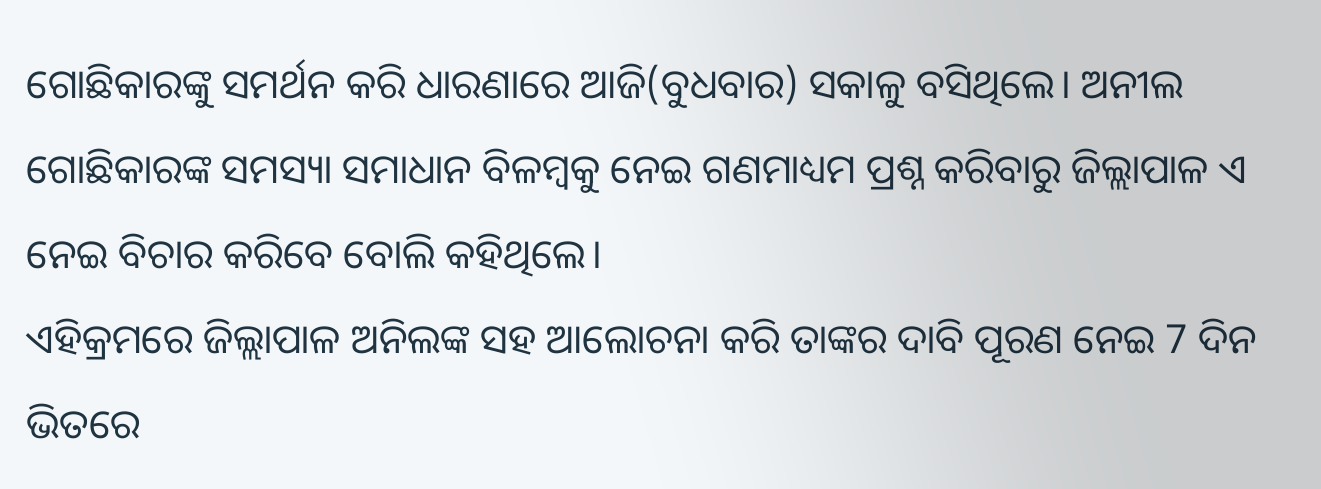ଗୋଛିକାରଙ୍କୁ ସମର୍ଥନ କରି ଧାରଣାରେ ଆଜି(ବୁଧବାର) ସକାଳୁ ବସିଥିଲେ। ଅନୀଲ ଗୋଛିକାରଙ୍କ ସମସ୍ୟା ସମାଧାନ ବିଳମ୍ବକୁ ନେଇ ଗଣମାଧ୍ୟମ ପ୍ରଶ୍ନ କରିବାରୁ ଜିଲ୍ଲାପାଳ ଏ ନେଇ ବିଚାର କରିବେ ବୋଲି କହିଥିଲେ।
ଏହିକ୍ରମରେ ଜିଲ୍ଲାପାଳ ଅନିଲଙ୍କ ସହ ଆଲୋଚନା କରି ତାଙ୍କର ଦାବି ପୂରଣ ନେଇ 7 ଦିନ ଭିତରେ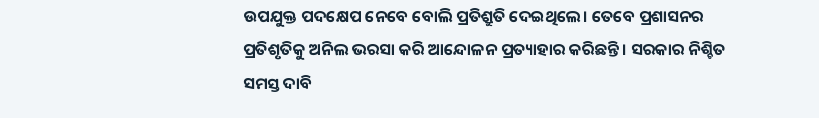ଉପଯୁକ୍ତ ପଦକ୍ଷେପ ନେବେ ବୋଲି ପ୍ରତିଶ୍ରୁତି ଦେଇଥିଲେ। ତେବେ ପ୍ରଶାସନର ପ୍ରତିଶୃତିକୁ ଅନିଲ ଭରସା କରି ଆନ୍ଦୋଳନ ପ୍ରତ୍ୟାହାର କରିଛନ୍ତି । ସରକାର ନିଶ୍ଚିତ ସମସ୍ତ ଦାବି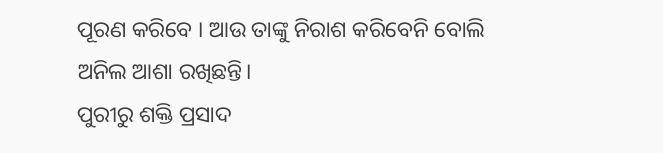ପୂରଣ କରିବେ । ଆଉ ତାଙ୍କୁ ନିରାଶ କରିବେନି ବୋଲି ଅନିଲ ଆଶା ରଖିଛନ୍ତି।
ପୁରୀରୁ ଶକ୍ତି ପ୍ରସାଦ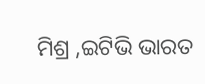ମିଶ୍ର ,ଇଟିଭି ଭାରତ